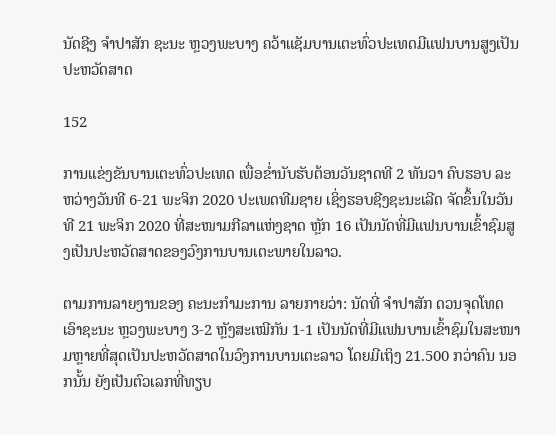ນັດຊີງ ຈໍາປາສັກ ຊະນະ ຫຼວງພະບາງ ຄວ້າແຊັມບານເຕະທົ່ວປະເທດມີແຟນບານສູງເປັນປະຫວັດສາດ

152

ການແຂ່ງຂັນບານເຕະທົ່ວປະເທດ ເພື່ອຂໍ່ານັບຮັບຕ້ອນວັນຊາດທີ 2 ທັນວາ ຄົບຮອບ ລະຫວ່າງວັນທີ 6-21 ພະຈິກ 2020 ປະເພດທີມຊາຍ ເຊິ່ງຮອບຊີງຊະນະເລີດ ຈັດຂຶ້ນໃນວັນທີ 21 ພະຈິກ 2020 ທີ່ສະໜາມກີລາແຫ່ງຊາດ ຫຼັກ 16 ເປັນນັດທີ່ມີແຟນບານເຂົ້າຊົມສູງເປັນປະຫວັດສາດຂອງວົງການບານເຕະພາຍໃນລາວ.

ຕາມການລາຍງານຂອງ ຄະນະກໍາມະການ ລາຍກາຍວ່າ: ນັດທີ່ ຈໍາປາສັກ ດວນຈຸດໂທດ ເອົາຊະນະ ຫຼວງພະບາງ 3-2 ຫຼັງສະເໝີກັນ 1-1 ເປັນນັດທີ່ມີແຟນບານເຂົ້າຊົມໃນສະໜາມຫຼາຍທີ່ສຸດເປັນປະຫວັດສາດໃນວົງການບານເຕະລາວ ໂດຍມີເຖິງ 21.500 ກວ່າຄົນ ນອກນັ້ນ ຍັງເປັນຕົວເລກທີ່ທຽບ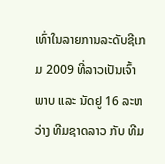ເທົ່າໃນລາຍການລະດັບຊີເກມ 2009 ທີ່ລາວເປັນເຈົ້າພາບ ແລະ ນັດຢູ 16 ລະຫວ່າງ ທີມຊາດລາວ ກັບ ທີມ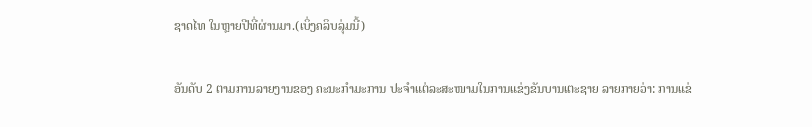ຊາດໄທ ໃນຫຼາຍປີທີ່ຜ່ານມາ.(ເບິ່ງຄລິບລຸ່ມນີ້)

ອັນດັບ 2 ຕາມການລາຍງານຂອງ ຄະນະກໍາມະການ ປະຈໍາແຕ່ລະສະໜາມໃນການແຂ່ງຂັນບານເຕະຊາຍ ລາຍກາຍວ່າ: ການແຂ່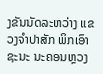ງຂັນນັດລະຫວ່າງ ແຂວງຈໍາປາສັກ ພິກເອົາຊະນະ ນະຄອນຫຼວງ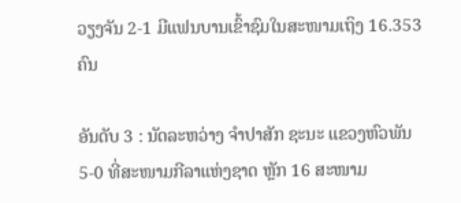ວຽງຈັນ 2-1 ມີແຟນບານເຂົ້າຊົມໃນສະໜາມເຖິງ 16.353 ຄົນ

ອັນດັບ 3 : ນັດລະຫວ່າງ ຈໍາປາສັກ ຊະນະ ແຂວງຫົວພັນ 5-0 ທີ່ສະໜາມກີລາແຫ່ງຊາດ ຫຼັກ 16 ສະໜາມ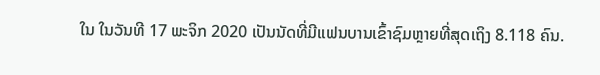ໃນ ໃນວັນທີ 17 ພະຈິກ 2020 ເປັນນັດທີ່ມີແຟນບານເຂົ້າຊົມຫຼາຍທີ່ສຸດເຖິງ 8.118 ຄົນ.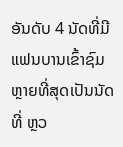ອັນດັບ 4 ນັດທີ່ມີແຟນບານເຂົ້າຊົມຫຼາຍທີ່ສຸດເປັນນັດທີ່ ຫຼວ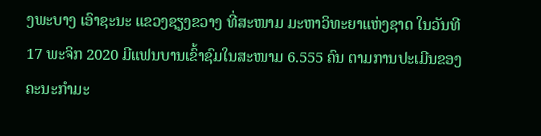ງພະບາງ ເອົາຊະນະ ແຂວງຊຽງຂວາງ ທີ່ສະໜາມ ມະຫາວິທະຍາແຫ່ງຊາດ ໃນວັນທີ 17 ພະຈິກ 2020 ມີແຟນບານເຂົ້າຊົມໃນສະໜາມ 6.555 ຄົນ ຕາມການປະເມີນຂອງຄະນະກໍາມະ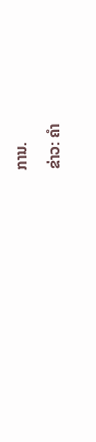ການ.

ຂ່າວ: ຄໍາ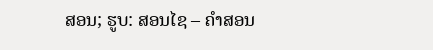ສອນ; ຮູບ: ສອນໄຊ – ຄໍາສອນ